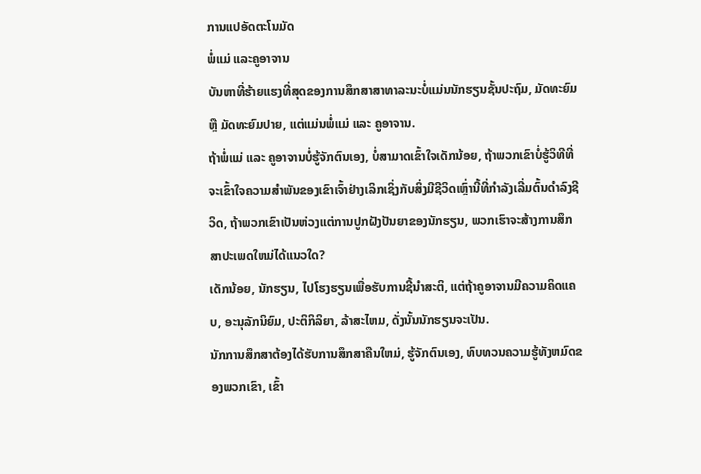ການແປອັດຕະໂນມັດ
ພໍ່ແມ່ ແລະຄູອາຈານ
ບັນຫາທີ່ຮ້າຍແຮງທີ່ສຸດຂອງການສຶກສາສາທາລະນະບໍ່ແມ່ນນັກຮຽນຊັ້ນປະຖົມ, ມັດທະຍົມ ຫຼື ມັດທະຍົມປາຍ, ແຕ່ແມ່ນພໍ່ແມ່ ແລະ ຄູອາຈານ.
ຖ້າພໍ່ແມ່ ແລະ ຄູອາຈານບໍ່ຮູ້ຈັກຕົນເອງ, ບໍ່ສາມາດເຂົ້າໃຈເດັກນ້ອຍ, ຖ້າພວກເຂົາບໍ່ຮູ້ວິທີທີ່ຈະເຂົ້າໃຈຄວາມສໍາພັນຂອງເຂົາເຈົ້າຢ່າງເລິກເຊິ່ງກັບສິ່ງມີຊີວິດເຫຼົ່ານີ້ທີ່ກໍາລັງເລີ່ມຕົ້ນດໍາລົງຊີວິດ, ຖ້າພວກເຂົາເປັນຫ່ວງແຕ່ການປູກຝັງປັນຍາຂອງນັກຮຽນ, ພວກເຮົາຈະສ້າງການສຶກສາປະເພດໃຫມ່ໄດ້ແນວໃດ?
ເດັກນ້ອຍ, ນັກຮຽນ, ໄປໂຮງຮຽນເພື່ອຮັບການຊີ້ນໍາສະຕິ, ແຕ່ຖ້າຄູອາຈານມີຄວາມຄິດແຄບ, ອະນຸລັກນິຍົມ, ປະຕິກິລິຍາ, ລ້າສະໄຫມ, ດັ່ງນັ້ນນັກຮຽນຈະເປັນ.
ນັກການສຶກສາຕ້ອງໄດ້ຮັບການສຶກສາຄືນໃຫມ່, ຮູ້ຈັກຕົນເອງ, ທົບທວນຄວາມຮູ້ທັງຫມົດຂອງພວກເຂົາ, ເຂົ້າ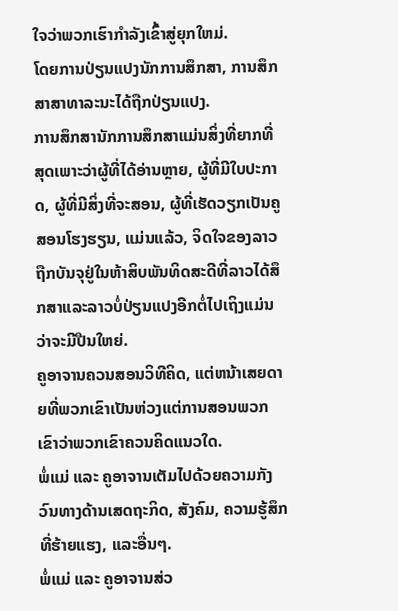ໃຈວ່າພວກເຮົາກໍາລັງເຂົ້າສູ່ຍຸກໃຫມ່.
ໂດຍການປ່ຽນແປງນັກການສຶກສາ, ການສຶກສາສາທາລະນະໄດ້ຖືກປ່ຽນແປງ.
ການສຶກສານັກການສຶກສາແມ່ນສິ່ງທີ່ຍາກທີ່ສຸດເພາະວ່າຜູ້ທີ່ໄດ້ອ່ານຫຼາຍ, ຜູ້ທີ່ມີໃບປະກາດ, ຜູ້ທີ່ມີສິ່ງທີ່ຈະສອນ, ຜູ້ທີ່ເຮັດວຽກເປັນຄູສອນໂຮງຮຽນ, ແມ່ນແລ້ວ, ຈິດໃຈຂອງລາວຖືກບັນຈຸຢູ່ໃນຫ້າສິບພັນທິດສະດີທີ່ລາວໄດ້ສຶກສາແລະລາວບໍ່ປ່ຽນແປງອີກຕໍ່ໄປເຖິງແມ່ນວ່າຈະມີປືນໃຫຍ່.
ຄູອາຈານຄວນສອນວິທີຄິດ, ແຕ່ຫນ້າເສຍດາຍທີ່ພວກເຂົາເປັນຫ່ວງແຕ່ການສອນພວກເຂົາວ່າພວກເຂົາຄວນຄິດແນວໃດ.
ພໍ່ແມ່ ແລະ ຄູອາຈານເຕັມໄປດ້ວຍຄວາມກັງວົນທາງດ້ານເສດຖະກິດ, ສັງຄົມ, ຄວາມຮູ້ສຶກທີ່ຮ້າຍແຮງ, ແລະອື່ນໆ.
ພໍ່ແມ່ ແລະ ຄູອາຈານສ່ວ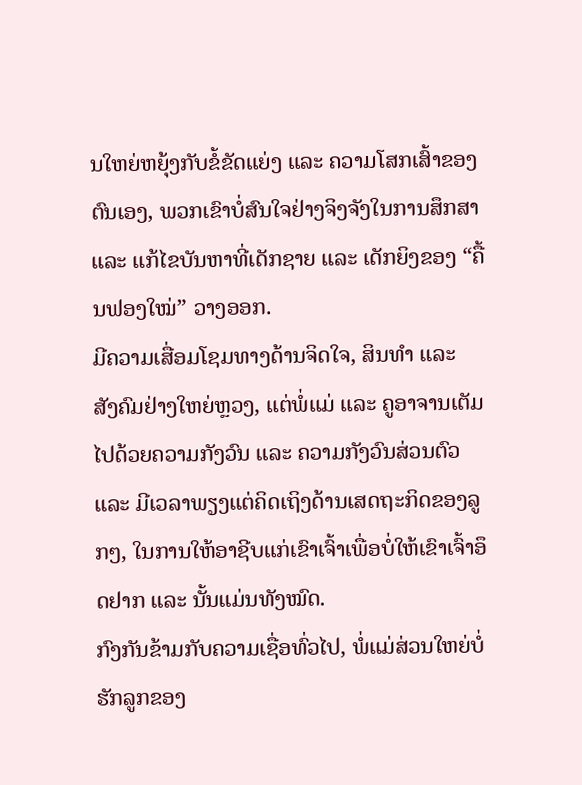ນໃຫຍ່ຫຍຸ້ງກັບຂໍ້ຂັດແຍ່ງ ແລະ ຄວາມໂສກເສົ້າຂອງຕົນເອງ, ພວກເຂົາບໍ່ສົນໃຈຢ່າງຈິງຈັງໃນການສຶກສາ ແລະ ແກ້ໄຂບັນຫາທີ່ເດັກຊາຍ ແລະ ເດັກຍິງຂອງ “ຄື້ນຟອງໃໝ່” ວາງອອກ.
ມີຄວາມເສື່ອມໂຊມທາງດ້ານຈິດໃຈ, ສິນທໍາ ແລະ ສັງຄົມຢ່າງໃຫຍ່ຫຼວງ, ແຕ່ພໍ່ແມ່ ແລະ ຄູອາຈານເຕັມໄປດ້ວຍຄວາມກັງວົນ ແລະ ຄວາມກັງວົນສ່ວນຕົວ ແລະ ມີເວລາພຽງແຕ່ຄິດເຖິງດ້ານເສດຖະກິດຂອງລູກໆ, ໃນການໃຫ້ອາຊີບແກ່ເຂົາເຈົ້າເພື່ອບໍ່ໃຫ້ເຂົາເຈົ້າອຶດຢາກ ແລະ ນັ້ນແມ່ນທັງໝົດ.
ກົງກັນຂ້າມກັບຄວາມເຊື່ອທົ່ວໄປ, ພໍ່ແມ່ສ່ວນໃຫຍ່ບໍ່ຮັກລູກຂອງ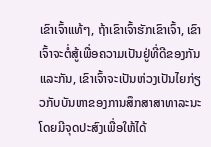ເຂົາເຈົ້າແທ້ໆ, ຖ້າເຂົາເຈົ້າຮັກເຂົາເຈົ້າ, ເຂົາເຈົ້າຈະຕໍ່ສູ້ເພື່ອຄວາມເປັນຢູ່ທີ່ດີຂອງກັນແລະກັນ, ເຂົາເຈົ້າຈະເປັນຫ່ວງເປັນໄຍກ່ຽວກັບບັນຫາຂອງການສຶກສາສາທາລະນະໂດຍມີຈຸດປະສົງເພື່ອໃຫ້ໄດ້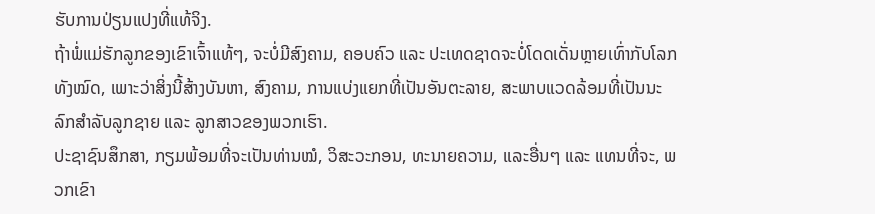ຮັບການປ່ຽນແປງທີ່ແທ້ຈິງ.
ຖ້າພໍ່ແມ່ຮັກລູກຂອງເຂົາເຈົ້າແທ້ໆ, ຈະບໍ່ມີສົງຄາມ, ຄອບຄົວ ແລະ ປະເທດຊາດຈະບໍ່ໂດດເດັ່ນຫຼາຍເທົ່າກັບໂລກທັງໝົດ, ເພາະວ່າສິ່ງນີ້ສ້າງບັນຫາ, ສົງຄາມ, ການແບ່ງແຍກທີ່ເປັນອັນຕະລາຍ, ສະພາບແວດລ້ອມທີ່ເປັນນະລົກສຳລັບລູກຊາຍ ແລະ ລູກສາວຂອງພວກເຮົາ.
ປະຊາຊົນສຶກສາ, ກຽມພ້ອມທີ່ຈະເປັນທ່ານໝໍ, ວິສະວະກອນ, ທະນາຍຄວາມ, ແລະອື່ນໆ ແລະ ແທນທີ່ຈະ, ພວກເຂົາ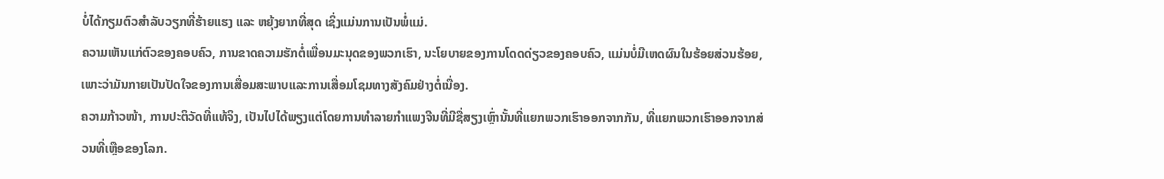ບໍ່ໄດ້ກຽມຕົວສໍາລັບວຽກທີ່ຮ້າຍແຮງ ແລະ ຫຍຸ້ງຍາກທີ່ສຸດ ເຊິ່ງແມ່ນການເປັນພໍ່ແມ່.
ຄວາມເຫັນແກ່ຕົວຂອງຄອບຄົວ, ການຂາດຄວາມຮັກຕໍ່ເພື່ອນມະນຸດຂອງພວກເຮົາ, ນະໂຍບາຍຂອງການໂດດດ່ຽວຂອງຄອບຄົວ, ແມ່ນບໍ່ມີເຫດຜົນໃນຮ້ອຍສ່ວນຮ້ອຍ, ເພາະວ່າມັນກາຍເປັນປັດໃຈຂອງການເສື່ອມສະພາບແລະການເສື່ອມໂຊມທາງສັງຄົມຢ່າງຕໍ່ເນື່ອງ.
ຄວາມກ້າວໜ້າ, ການປະຕິວັດທີ່ແທ້ຈິງ, ເປັນໄປໄດ້ພຽງແຕ່ໂດຍການທໍາລາຍກໍາແພງຈີນທີ່ມີຊື່ສຽງເຫຼົ່ານັ້ນທີ່ແຍກພວກເຮົາອອກຈາກກັນ, ທີ່ແຍກພວກເຮົາອອກຈາກສ່ວນທີ່ເຫຼືອຂອງໂລກ.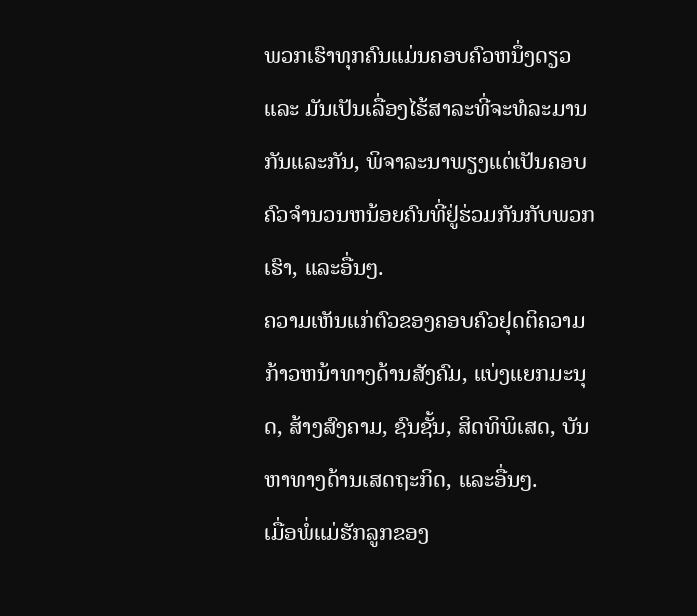ພວກເຮົາທຸກຄົນແມ່ນຄອບຄົວຫນຶ່ງດຽວ ແລະ ມັນເປັນເລື່ອງໄຮ້ສາລະທີ່ຈະທໍລະມານກັນແລະກັນ, ພິຈາລະນາພຽງແຕ່ເປັນຄອບຄົວຈໍານວນຫນ້ອຍຄົນທີ່ຢູ່ຮ່ວມກັນກັບພວກເຮົາ, ແລະອື່ນໆ.
ຄວາມເຫັນແກ່ຕົວຂອງຄອບຄົວຢຸດຕິຄວາມກ້າວຫນ້າທາງດ້ານສັງຄົມ, ແບ່ງແຍກມະນຸດ, ສ້າງສົງຄາມ, ຊົນຊັ້ນ, ສິດທິພິເສດ, ບັນຫາທາງດ້ານເສດຖະກິດ, ແລະອື່ນໆ.
ເມື່ອພໍ່ແມ່ຮັກລູກຂອງ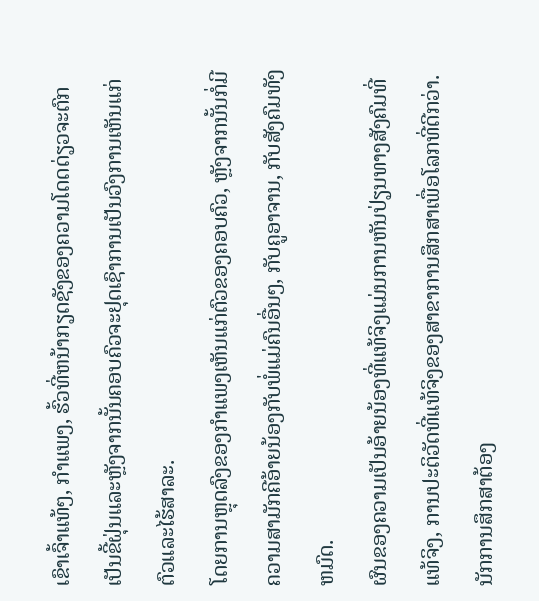ເຂົາເຈົ້າແທ້ໆ, ກໍາແພງ, ຮົ້ວທີ່ຫນ້າກຽດຊັງຂອງຄວາມໂດດດ່ຽວຈະຕົກເປັນຂີ້ຝຸ່ນແລະຫຼັງຈາກນັ້ນຄອບຄົວຈະຢຸດເຊົາການເປັນວົງການເຫັນແກ່ຕົວແລະໄຮ້ສາລະ.
ໂດຍການຫຼຸດລົງຂອງກໍາແພງເຫັນແກ່ຕົວຂອງຄອບຄົວ, ຫຼັງຈາກນັ້ນກໍ່ມີຄວາມສາມັກຄີອ້າຍນ້ອງກັບພໍ່ແມ່ຄົນອື່ນໆ, ກັບຄູອາຈານ, ກັບສັງຄົມທັງຫມົດ.
ຜົນຂອງຄວາມເປັນອ້າຍນ້ອງທີ່ແທ້ຈິງແມ່ນການຫັນປ່ຽນທາງສັງຄົມທີ່ແທ້ຈິງ, ການປະຕິວັດທີ່ແທ້ຈິງຂອງສາຂາການສຶກສາເພື່ອໂລກທີ່ດີກວ່າ.
ນັກການສຶກສາຕ້ອງ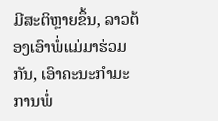ມີສະຕິຫຼາຍຂຶ້ນ, ລາວຕ້ອງເອົາພໍ່ແມ່ມາຮ່ວມກັນ, ເອົາຄະນະກໍາມະການພໍ່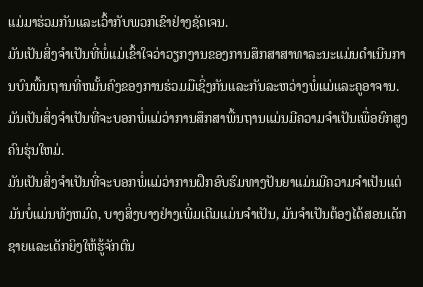ແມ່ມາຮ່ວມກັນແລະເວົ້າກັບພວກເຂົາຢ່າງຊັດເຈນ.
ມັນເປັນສິ່ງຈໍາເປັນທີ່ພໍ່ແມ່ເຂົ້າໃຈວ່າວຽກງານຂອງການສຶກສາສາທາລະນະແມ່ນດໍາເນີນການບົນພື້ນຖານທີ່ຫມັ້ນຄົງຂອງການຮ່ວມມືເຊິ່ງກັນແລະກັນລະຫວ່າງພໍ່ແມ່ແລະຄູອາຈານ.
ມັນເປັນສິ່ງຈໍາເປັນທີ່ຈະບອກພໍ່ແມ່ວ່າການສຶກສາພື້ນຖານແມ່ນມີຄວາມຈໍາເປັນເພື່ອຍົກສູງຄົນຮຸ່ນໃຫມ່.
ມັນເປັນສິ່ງຈໍາເປັນທີ່ຈະບອກພໍ່ແມ່ວ່າການຝຶກອົບຮົມທາງປັນຍາແມ່ນມີຄວາມຈໍາເປັນແຕ່ມັນບໍ່ແມ່ນທັງຫມົດ, ບາງສິ່ງບາງຢ່າງເພີ່ມເຕີມແມ່ນຈໍາເປັນ, ມັນຈໍາເປັນຕ້ອງໄດ້ສອນເດັກຊາຍແລະເດັກຍິງໃຫ້ຮູ້ຈັກຕົນ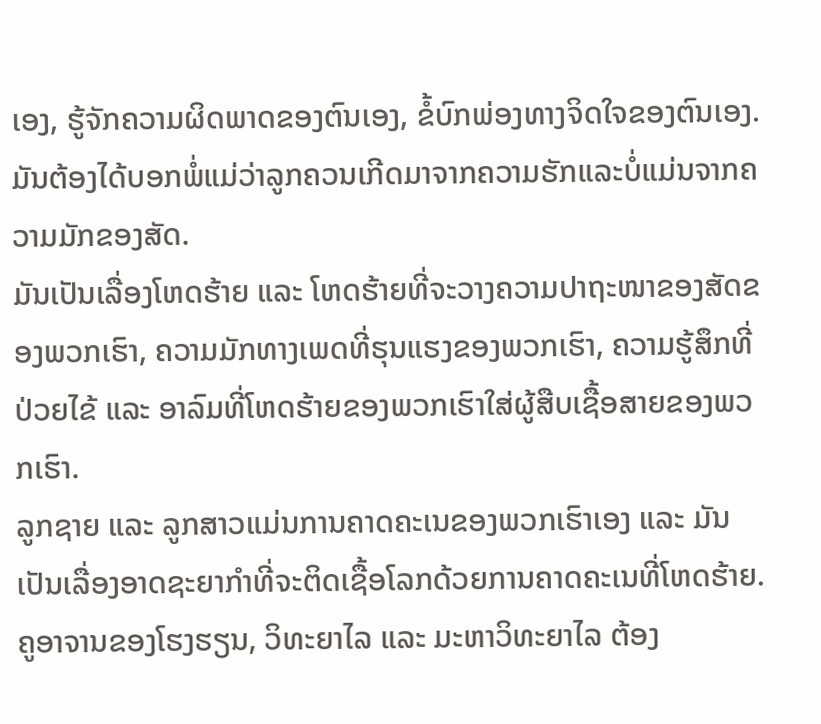ເອງ, ຮູ້ຈັກຄວາມຜິດພາດຂອງຕົນເອງ, ຂໍ້ບົກພ່ອງທາງຈິດໃຈຂອງຕົນເອງ.
ມັນຕ້ອງໄດ້ບອກພໍ່ແມ່ວ່າລູກຄວນເກີດມາຈາກຄວາມຮັກແລະບໍ່ແມ່ນຈາກຄວາມມັກຂອງສັດ.
ມັນເປັນເລື່ອງໂຫດຮ້າຍ ແລະ ໂຫດຮ້າຍທີ່ຈະວາງຄວາມປາຖະໜາຂອງສັດຂອງພວກເຮົາ, ຄວາມມັກທາງເພດທີ່ຮຸນແຮງຂອງພວກເຮົາ, ຄວາມຮູ້ສຶກທີ່ປ່ວຍໄຂ້ ແລະ ອາລົມທີ່ໂຫດຮ້າຍຂອງພວກເຮົາໃສ່ຜູ້ສືບເຊື້ອສາຍຂອງພວກເຮົາ.
ລູກຊາຍ ແລະ ລູກສາວແມ່ນການຄາດຄະເນຂອງພວກເຮົາເອງ ແລະ ມັນເປັນເລື່ອງອາດຊະຍາກຳທີ່ຈະຕິດເຊື້ອໂລກດ້ວຍການຄາດຄະເນທີ່ໂຫດຮ້າຍ.
ຄູອາຈານຂອງໂຮງຮຽນ, ວິທະຍາໄລ ແລະ ມະຫາວິທະຍາໄລ ຕ້ອງ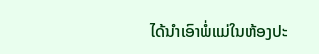ໄດ້ນໍາເອົາພໍ່ແມ່ໃນຫ້ອງປະ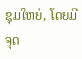ຊຸມໃຫຍ່, ໂດຍມີຈຸດ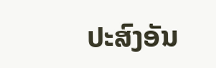ປະສົງອັນ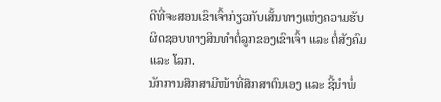ດີທີ່ຈະສອນເຂົາເຈົ້າກ່ຽວກັບເສັ້ນທາງແຫ່ງຄວາມຮັບຜິດຊອບທາງສິນທໍາຕໍ່ລູກຂອງເຂົາເຈົ້າ ແລະ ຕໍ່ສັງຄົມ ແລະ ໂລກ.
ນັກການສຶກສາມີໜ້າທີ່ສຶກສາຕົນເອງ ແລະ ຊີ້ນໍາພໍ່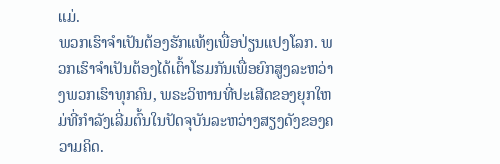ແມ່.
ພວກເຮົາຈໍາເປັນຕ້ອງຮັກແທ້ໆເພື່ອປ່ຽນແປງໂລກ. ພວກເຮົາຈໍາເປັນຕ້ອງໄດ້ເຕົ້າໂຮມກັນເພື່ອຍົກສູງລະຫວ່າງພວກເຮົາທຸກຄົນ, ພຣະວິຫານທີ່ປະເສີດຂອງຍຸກໃຫມ່ທີ່ກໍາລັງເລີ່ມຕົ້ນໃນປັດຈຸບັນລະຫວ່າງສຽງດັງຂອງຄວາມຄິດ.